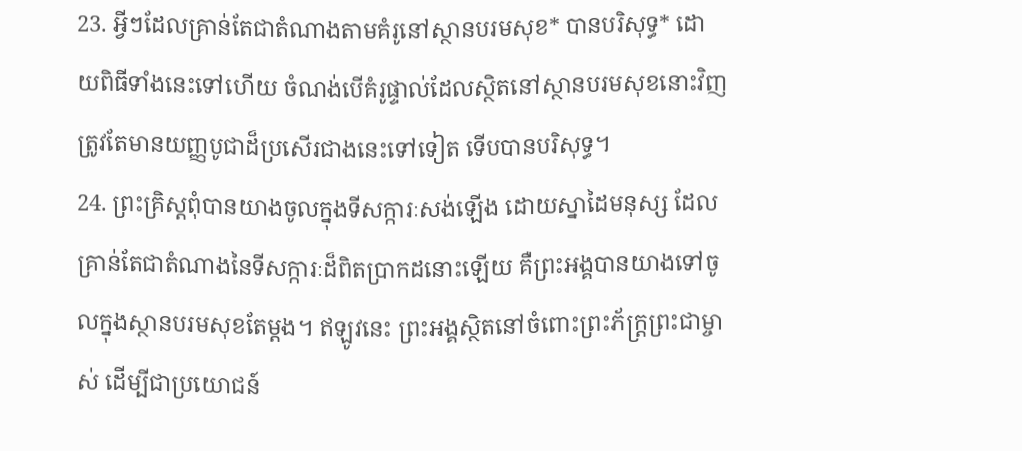23. អ្វីៗដែលគ្រាន់តែជាតំណាងតាមគំរូនៅស្ថានបរមសុខ* បានបរិសុទ្ធ* ដោយពិធីទាំងនេះទៅហើយ ចំណង់បើគំរូផ្ទាល់ដែលស្ថិតនៅស្ថានបរមសុខនោះវិញ ត្រូវតែមានយញ្ញបូជាដ៏ប្រសើរជាងនេះទៅទៀត ទើបបានបរិសុទ្ធ។
24. ព្រះគ្រិស្ដពុំបានយាងចូលក្នុងទីសក្ការៈសង់ឡើង ដោយស្នាដៃមនុស្ស ដែលគ្រាន់តែជាតំណាងនៃទីសក្ការៈដ៏ពិតប្រាកដនោះឡើយ គឺព្រះអង្គបានយាងទៅចូលក្នុងស្ថានបរមសុខតែម្ដង។ ឥឡូវនេះ ព្រះអង្គស្ថិតនៅចំពោះព្រះភ័ក្ត្រព្រះជាម្ចាស់ ដើម្បីជាប្រយោជន៍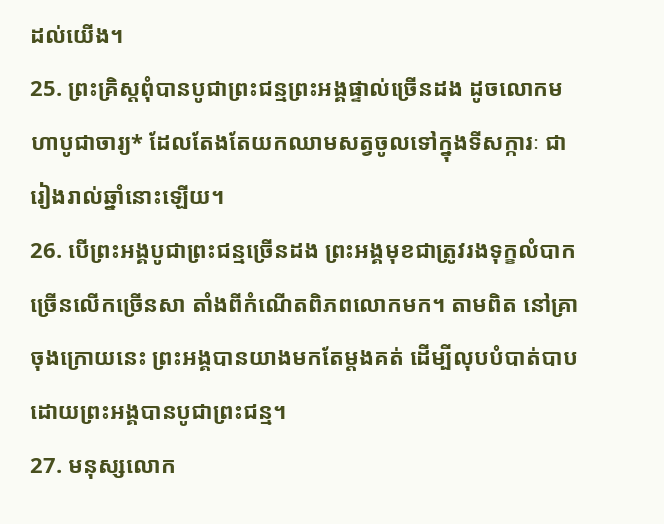ដល់យើង។
25. ព្រះគ្រិស្ដពុំបានបូជាព្រះជន្មព្រះអង្គផ្ទាល់ច្រើនដង ដូចលោកមហាបូជាចារ្យ* ដែលតែងតែយកឈាមសត្វចូលទៅក្នុងទីសក្ការៈ ជារៀងរាល់ឆ្នាំនោះឡើយ។
26. បើព្រះអង្គបូជាព្រះជន្មច្រើនដង ព្រះអង្គមុខជាត្រូវរងទុក្ខលំបាកច្រើនលើកច្រើនសា តាំងពីកំណើតពិភពលោកមក។ តាមពិត នៅគ្រាចុងក្រោយនេះ ព្រះអង្គបានយាងមកតែម្ដងគត់ ដើម្បីលុបបំបាត់បាបដោយព្រះអង្គបានបូជាព្រះជន្ម។
27. មនុស្សលោក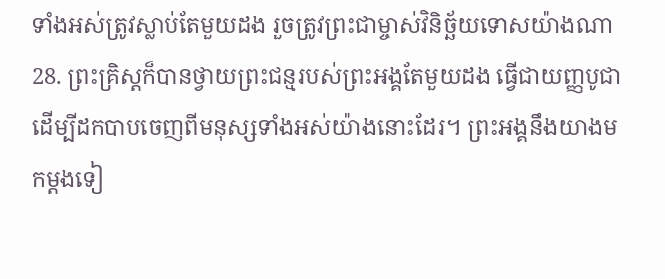ទាំងអស់ត្រូវស្លាប់តែមួយដង រួចត្រូវព្រះជាម្ចាស់វិនិច្ឆ័យទោសយ៉ាងណា
28. ព្រះគ្រិស្ដក៏បានថ្វាយព្រះជន្មរបស់ព្រះអង្គតែមួយដង ធ្វើជាយញ្ញបូជា ដើម្បីដកបាបចេញពីមនុស្សទាំងអស់យ៉ាងនោះដែរ។ ព្រះអង្គនឹងយាងមកម្ដងទៀ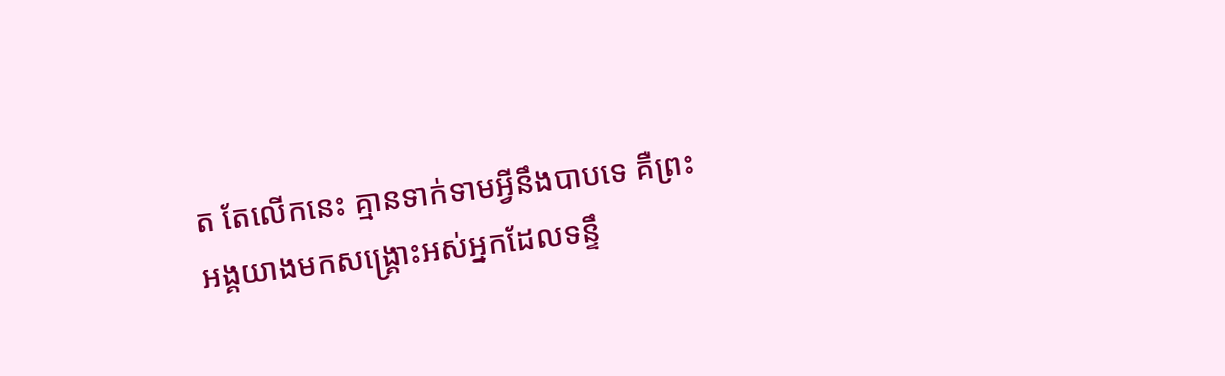ត តែលើកនេះ គ្មានទាក់ទាមអ្វីនឹងបាបទេ គឺព្រះអង្គយាងមកសង្គ្រោះអស់អ្នកដែលទន្ទឹ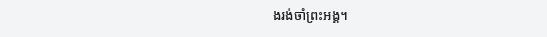ងរង់ចាំព្រះអង្គ។